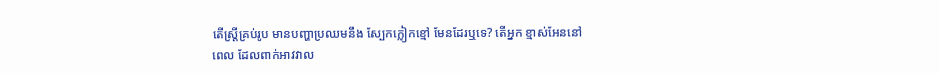តើស្រ្តីគ្រប់រូប មានបញ្ហាប្រឈមនឹង ស្បែកក្លៀកខ្មៅ មែនដែរឬទេ? តើអ្នក ខ្មាស់អែននៅ
ពេល ដែលពាក់អាវវាល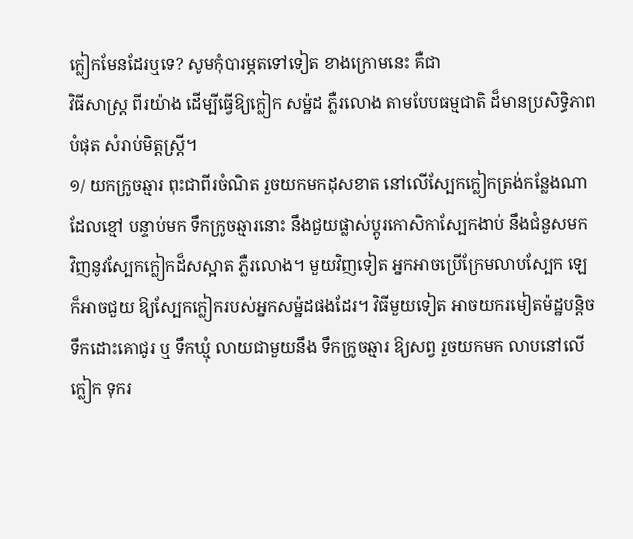ក្លៀកមែនដែរឬទេ? សូមកុំបារម្ភតទៅទៀត ខាងក្រោមនេះ គឺជា
វិធីសាស្រ្ត ពីរយ៉ាង ដើម្បីធ្វើឱ្យក្លៀក សម៉្ឋដ ភ្លឺរលោង តាមបែបធម្មជាតិ ដ៏មានប្រសិទ្ធិភាព
បំផុត សំរាប់មិត្តស្រ្តី។
១/ យកក្រូចឆ្មារ ពុះជាពីរចំណិត រួចយកមកដុសខាត នៅលើស្បែកក្លៀកត្រង់កន្លែងណា
ដែលខ្មៅ បន្ទាប់មក ទឹកក្រូចឆ្មារនោះ នឹងជួយផ្លាស់ប្តូរកោសិកាស្បែកងាប់ នឹងជំនួសមក
វិញនូវស្បែកក្លៀកដ៏សស្អាត ភ្លឺរលោង។ មួយវិញទៀត អ្នកអាចប្រើក្រែមលាបស្បែក ឡេ
ក៏អាចជួយ ឱ្យស្បែកក្លៀករបស់អ្នកសម៉្ឋដផងដែរ។ វិធីមួយទៀត អាចយករមៀតម៉ដ្ឋបន្តិច
ទឹកដោះគោជូរ ឬ ទឹកឃ្មុំ លាយជាមួយនឹង ទឹកក្រូចឆ្មារ ឱ្យសព្វ រួចយកមក លាបនៅលើ
ក្លៀក ទុករ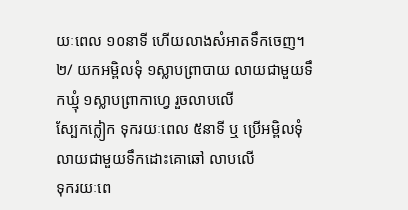យៈពេល ១០នាទី ហើយលាងសំអាតទឹកចេញ។
២/ យកអម្ពិលទុំ ១ស្លាបព្រាបាយ លាយជាមួយទឹកឃ្មុំ ១ស្លាបព្រាកាហ្វេ រួចលាបលើ
ស្បែកក្លៀក ទុករយៈពេល ៥នាទី ឬ ប្រើអម្ពិលទុំ លាយជាមួយទឹកដោះគោឆៅ លាបលើ
ទុករយៈពេ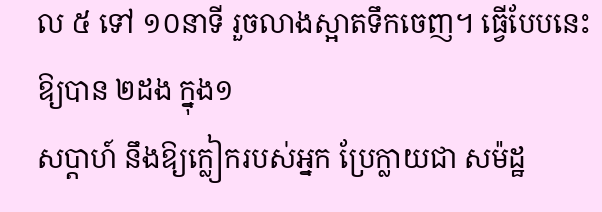ល ៥ ទៅ ១០នាទី រួចលាងស្អាតទឹកចេញ។ ធ្វើបែបនេះ ឱ្យបាន ២ដង ក្នុង១
សប្តាហ៍ នឹងឱ្យក្លៀករបស់អ្នក ប្រែក្លាយជា សម៉ដ្ឋ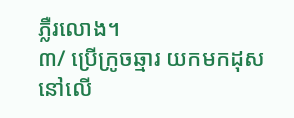ភ្លឺរលោង។
៣/ ប្រើក្រូចឆ្មារ យកមកដុស នៅលើ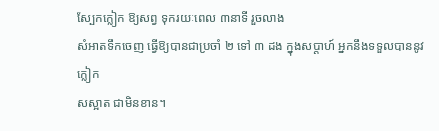ស្បែកក្លៀក ឱ្យសព្វ ទុករយៈពេល ៣នាទី រួចលាង
សំអាតទឹកចេញ ធ្វើឱ្យបានជាប្រចាំ ២ ទៅ ៣ ដង ក្នុងសប្តាហ៍ អ្នកនឹងទទួលបាននូវក្លៀក
សស្អាត ជាមិនខាន។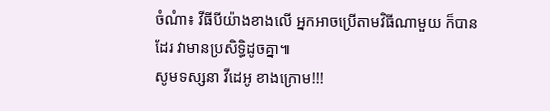ចំណំា៖ វីធីបីយ៉ាងខាងលើ អ្នកអាចប្រើតាមវិធីណាមួយ ក៏បានដែរ វាមានប្រសិទ្ធិដូចគ្នា៕
សូមទស្សនា វីដេអូ ខាងក្រោម!!!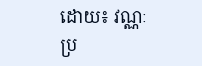ដោយ៖ វណ្ណៈ
ប្រ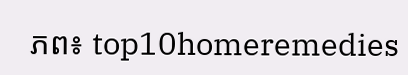ភព៖ top10homeremedies